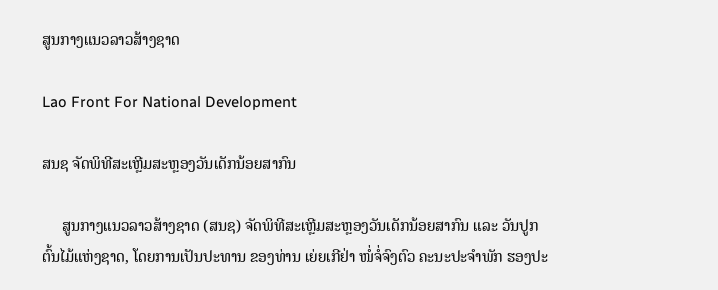ສູນກາງແນວລາວສ້າງຊາດ

Lao Front For National Development

ສນຊ ຈັດພິທີສະເຫຼີມສະຫຼອງວັນເດັກນ້ອຍສາກົນ

     ສູນກາງແນວລາວສ້າງຊາດ (ສນຊ) ຈັດພິທີສະເຫຼີມສະຫຼອງວັນເດັກນ້ອຍສາກົນ ແລະ ວັນປູກຕົ້ນໄມ້ແຫ່ງຊາດ, ໂດຍການເປັນປະທານ ຂອງທ່ານ ເຍ່ຍເກີຢ່າ ໜໍ່ຈໍ່ຈົງຕົວ ຄະນະປະຈຳພັກ ຮອງປະ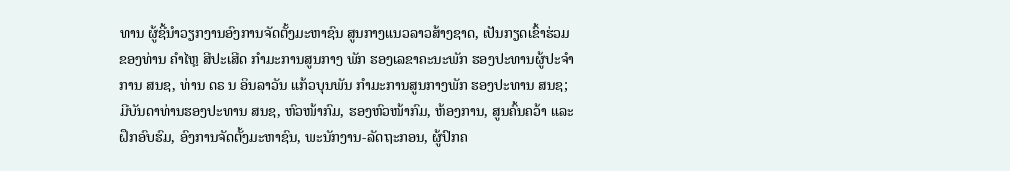ທານ ຜູ້ຊີ້ນໍາວຽກງານອົງການຈັດຕັ້ງມະຫາຊົນ ສູນກາງແນວລາວສ້າງຊາດ, ເປັນກຽດເຂົ້າຮ່ວມຂອງທ່ານ ຄຳໄຫຼ ສີປະເສີດ ກຳມະການສູນກາງ ພັກ ຮອງເລຂາຄະນະພັກ ຮອງປະທານຜູ້ປະຈຳການ ສນຊ, ທ່ານ ດຣ ນ ອິນລາວັນ ແກ້ວບຸນພັນ ກຳມະການສູນກາງພັກ ຮອງປະທານ ສນຊ; ມີບັນດາທ່ານຮອງປະທານ ສນຊ, ຫົວໜ້າກົມ, ຮອງຫົວໜ້າກົມ, ຫ້ອງການ, ສູນຄົ້ນຄວ້າ ແລະ ຝຶກອົບຮົມ, ອົງການຈັດຕັ້ງມະຫາຊົນ, ພະນັກງານ-ລັດຖະກອນ, ຜູ້ປົກຄ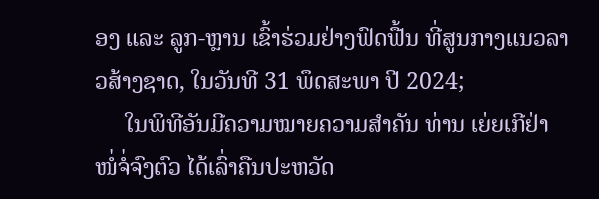ອງ ແລະ ລູກ-ຫຼານ ເຂົ້າຮ່ວມຢ່າງຟົດຟື້ນ ທີ່ສູນກາງແນວລາວສ້າງຊາດ, ໃນວັນທີ 31 ພຶດສະພາ ປີ 2024;
     ໃນພິທີອັນມີຄວາມໝາຍຄວາມສຳຄັນ ທ່ານ ເຍ່ຍເກີຢ່າ ໜໍ່ຈໍ່ຈົງຕົວ ໄດ້ເລົ່າຄືນປະຫວັດ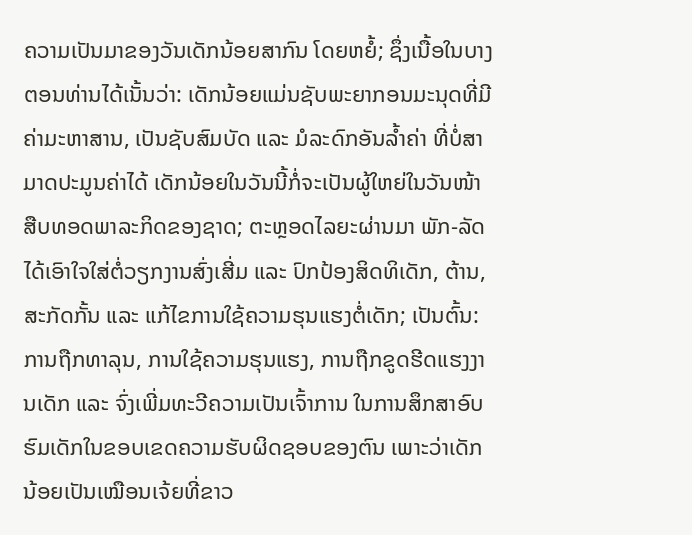ຄວາມເປັນມາຂອງວັນເດັກນ້ອຍສາກົນ ໂດຍຫຍໍ້; ຊຶ່ງເນື້ອໃນບາງຕອນທ່ານໄດ້ເນັ້ນວ່າ: ເດັກນ້ອຍແມ່ນຊັບພະຍາກອນມະນຸດທີ່ມີຄ່າມະຫາສານ, ເປັນຊັບສົມບັດ ແລະ ມໍລະດົກອັນລ້ຳຄ່າ ທີ່ບໍ່ສາມາດປະມູນຄ່າໄດ້ ເດັກນ້ອຍໃນວັນນີ້ກໍ່ຈະເປັນຜູ້ໃຫຍ່ໃນວັນໜ້າ ສືບທອດພາລະກິດຂອງຊາດ; ຕະຫຼອດໄລຍະຜ່ານມາ ພັກ-ລັດ ໄດ້ເອົາໃຈໃສ່ຕໍ່ວຽກງານສົ່ງເສີ່ມ ແລະ ປົກປ້ອງສິດທິເດັກ, ຕ້ານ, ສະກັດກັ້ນ ແລະ ແກ້ໄຂການໃຊ້ຄວາມຮຸນແຮງຕໍ່ເດັກ; ເປັນຕົ້ນ: ການຖືກທາລຸນ, ການໃຊ້ຄວາມຮຸນແຮງ, ການຖືກຂູດຮີດແຮງງານເດັກ ແລະ ຈົ່ງເພີ່ມທະວີຄວາມເປັນເຈົ້າການ ໃນການສຶກສາອົບຮົມເດັກໃນຂອບເຂດຄວາມຮັບຜິດຊອບຂອງຕົນ ເພາະວ່າເດັກນ້ອຍເປັນເໝືອນເຈ້ຍທີ່ຂາວ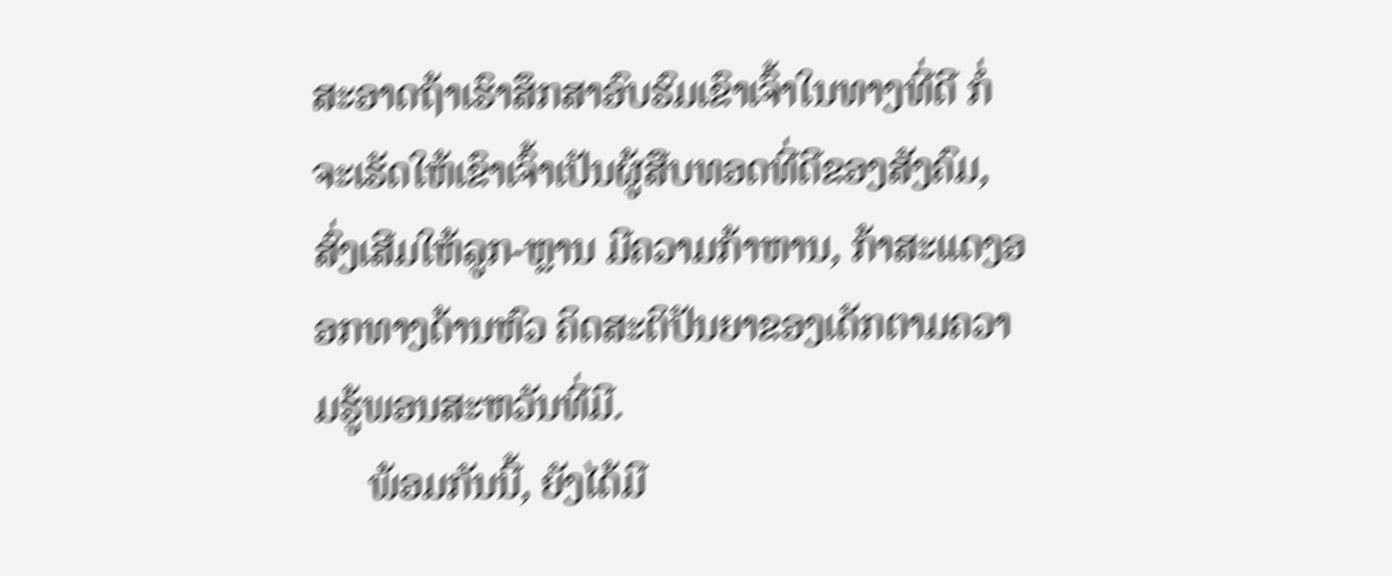ສະອາດຖ້າເຮົາສຶກສາອົບຮົມເຂົາເຈົ້າໃນທາງທີ່ດີ ກໍ່ຈະເຮັດໃຫ້ເຂົາເຈົ້າເປັນຜູ້ສືບທອດທີ່ດີຂອງສັງຄົມ, ສົ່ງເສີມໃຫ້ລູກ-ຫຼານ ມີຄວາມກ້າຫານ, ກ້າສະແດງອອກທາງດ້ານຫົວ ຄິດສະຕິປັນຍາຂອງເດັກຕາມຄວາມຮູ້ພອນສະຫວັນທີ່ມີ.
     ພ້ອມກັນນີ້, ຍັງໄດ້ມີ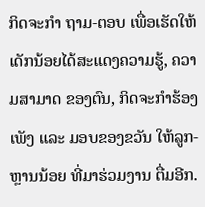ກິດຈະກຳ ຖາມ-ຕອບ ເພື່ອເຮັດໃຫ້ເດັກນ້ອຍໄດ້ສະແດງຄວາມຮູ້, ຄວາມສາມາດ ຂອງຕົນ, ກິດຈະກຳຮ້ອງເພັງ ແລະ ມອບຂອງຂວັນ ໃຫ້ລູກ-ຫຼານນ້ອຍ ທີ່ມາຮ່ວມງານ ຕື່ມອີກ.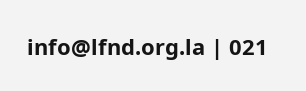info@lfnd.org.la | 021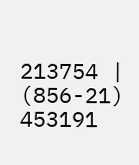213754 | (856-21) 453191